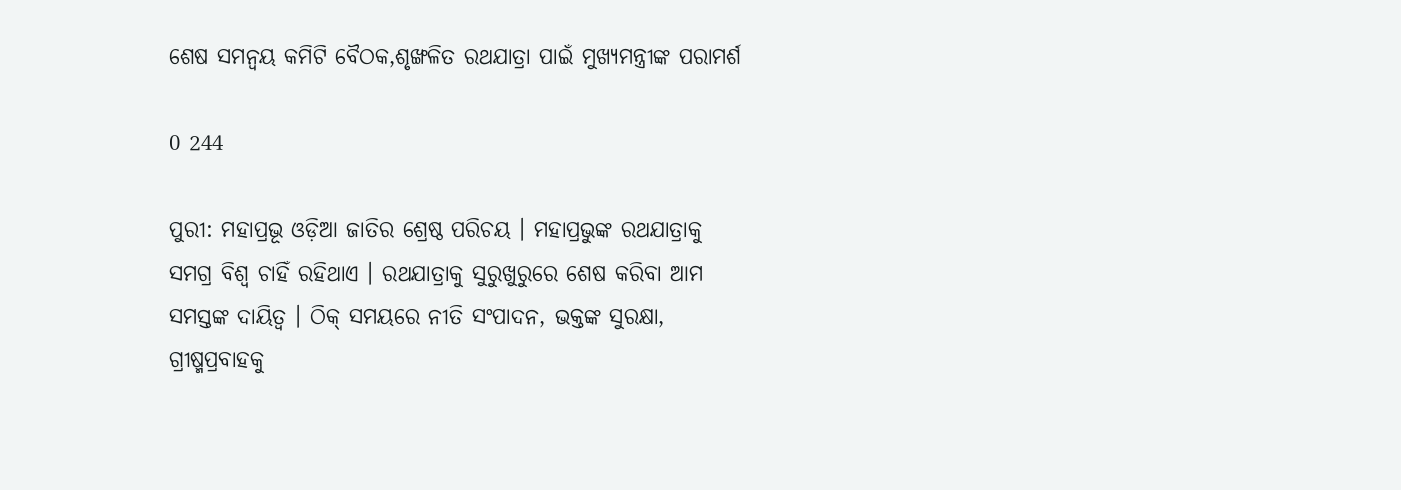ଶେଷ ସମନ୍ୱୟ କମିଟି ବୈଠକ,ଶୃଙ୍ଖଳିତ ରଥଯାତ୍ରା ପାଇଁ ମୁଖ୍ୟମନ୍ତ୍ରୀଙ୍କ ପରାମର୍ଶ

0 244

ପୁରୀ: ମହାପ୍ରଭୂ ଓଡ଼ିଆ ଜାତିର ଶ୍ରେଷ୍ଠ ପରିଚୟ । ମହାପ୍ରଭୁଙ୍କ ରଥଯାତ୍ରାକୁ ସମଗ୍ର ବିଶ୍ୱ ଚାହିଁ ରହିଥାଏ । ରଥଯାତ୍ରାକୁ ସୁରୁଖୁରୁରେ ଶେଷ କରିବା ଆମ ସମସ୍ତଙ୍କ ଦାୟିତ୍ୱ । ଠିକ୍‌ ସମୟରେ ନୀତି ସଂପାଦନ, ଭକ୍ତଙ୍କ ସୁରକ୍ଷା, ଗ୍ରୀଷ୍ମପ୍ରବାହକୁ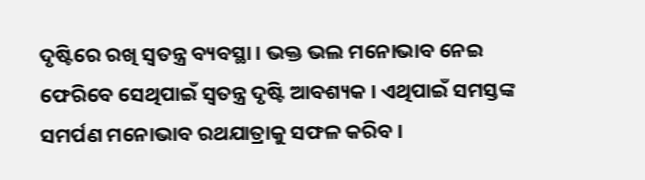ଦୃଷ୍ଟିରେ ରଖି ସ୍ୱତନ୍ତ୍ର ବ୍ୟବସ୍ଥା । ଭକ୍ତ ଭଲ ମନୋଭାବ ନେଇ ଫେରିବେ ସେଥିପାଇଁ ସ୍ୱତନ୍ତ୍ର ଦୃଷ୍ଟି ଆବଶ୍ୟକ । ଏଥିପାଇଁ ସମସ୍ତଙ୍କ ସମର୍ପଣ ମନୋଭାବ ରଥଯାତ୍ରାକୁ ସଫଳ କରିବ ।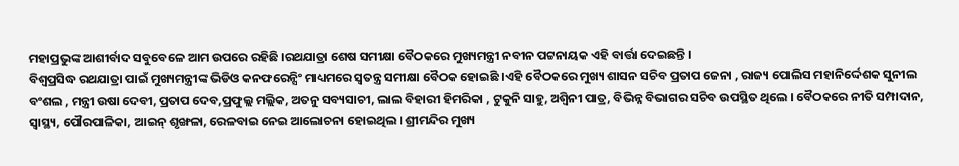ମହାପ୍ରଭୁଙ୍କ ଆଶୀର୍ବାଦ ସବୁବେଳେ ଆମ ଉପରେ ରହିଛି ।ରଥଯାତ୍ରା ଶେଷ ସମୀକ୍ଷା ବୈଠକରେ ମୁଖ୍ୟମନ୍ତ୍ରୀ ନବୀନ ପଟ୍ଟନାୟକ ଏହି ବାର୍ତ୍ତା ଦେଇଛନ୍ତି ।
ବିଶ୍ୱପ୍ରସିଦ୍ଧ ରଥଯାତ୍ରା ପାଇଁ ମୁଖ୍ୟମନ୍ତ୍ରୀଙ୍କ ଭିଡିଓ କନଫରେନ୍ସିଂ ମାଧ୍ୟମରେ ସ୍ୱତନ୍ତ୍ର ସମୀକ୍ଷା ବୈଠକ ହୋଇଛି ।ଏହି ବୈଠକରେ ମୁଖ୍ୟ ଶାସନ ସଚିବ ପ୍ରତାପ ଜେନା , ରାଜ୍ୟ ପୋଲିସ ମହାନିର୍ଦ୍ଦେଶକ ସୁନୀଲ ବଂଶଲ , ମନ୍ତ୍ରୀ ଉଷା ଦେବୀ, ପ୍ରତାପ ଦେବ,ପ୍ରଫୁଲ୍ଲ ମଲ୍ଲିକ, ଅତନୁ ସବ୍ୟସାଚୀ, ଲାଲ ବିହାରୀ ହିମରିକା , ଟୁକୁନି ସାହୁ, ଅଶ୍ୱିନୀ ପାତ୍ର, ବିଭିନ୍ନ ବିଭାଗର ସଚିବ ଉପସ୍ଥିତ ଥିଲେ । ବୈଠକରେ ନୀତି ସମ୍ପାଦାନ, ସ୍ୱାସ୍ଥ୍ୟ, ପୌରପାଳିକା, ଆଇନ୍‌ ଶୃଙ୍ଖଳା, ରେଳବାଇ ନେଇ ଆଲୋଚନା ହୋଇଥିଲ । ଶ୍ରୀମନ୍ଦିର ମୁଖ୍ୟ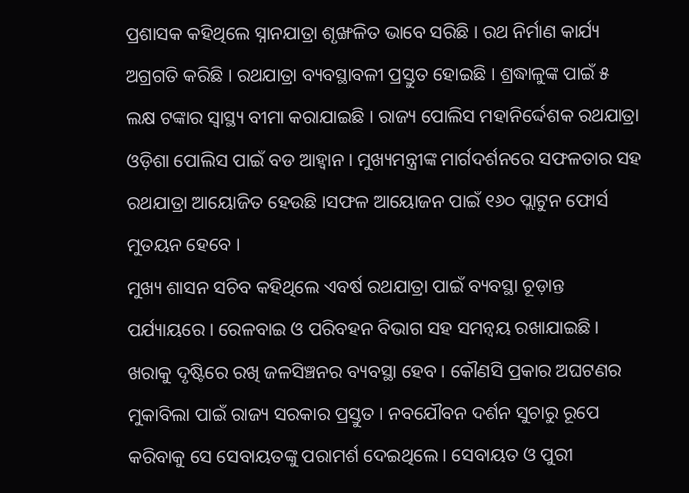ପ୍ରଶାସକ କହିଥିଲେ ସ୍ନାନଯାତ୍ରା ଶୃଙ୍ଖଳିତ ଭାବେ ସରିଛି । ରଥ ନିର୍ମାଣ କାର୍ଯ୍ୟ ଅଗ୍ରଗତି କରିଛି । ରଥଯାତ୍ରା ବ୍ୟବସ୍ଥାବଳୀ ପ୍ରସ୍ତୁତ ହୋଇଛି । ଶ୍ରଦ୍ଧାଳୁଙ୍କ ପାଇଁ ୫ ଲକ୍ଷ ଟଙ୍କାର ସ୍ୱାସ୍ଥ୍ୟ ବୀମା କରାଯାଇଛି । ରାଜ୍ୟ ପୋଲିସ ମହାନିର୍ଦ୍ଦେଶକ ରଥଯାତ୍ରା ଓଡ଼ିଶା ପୋଲିସ ପାଇଁ ବଡ ଆହ୍ୱାନ । ମୁଖ୍ୟମନ୍ତ୍ରୀଙ୍କ ମାର୍ଗଦର୍ଶନରେ ସଫଳତାର ସହ ରଥଯାତ୍ରା ଆୟୋଜିତ ହେଉଛି ।ସଫଳ ଆୟୋଜନ ପାଇଁ ୧୬୦ ପ୍ଲାଟୁନ ଫୋର୍ସ ମୁତୟନ ହେବେ ।
ମୁଖ୍ୟ ଶାସନ ସଚିବ କହିଥିଲେ ଏବର୍ଷ ରଥଯାତ୍ରା ପାଇଁ ବ୍ୟବସ୍ଥା ଚୂଡ଼ାନ୍ତ ପର୍ଯ୍ୟାୟରେ । ରେଳବାଇ ଓ ପରିବହନ ବିଭାଗ ସହ ସମନ୍ୱୟ ରଖାଯାଇଛି । ଖରାକୁ ଦୃଷ୍ଟିରେ ରଖି ଜଳସିଞ୍ଚନର ବ୍ୟବସ୍ଥା ହେବ । କୌଣସି ପ୍ରକାର ଅଘଟଣର ମୁକାବିଲା ପାଇଁ ରାଜ୍ୟ ସରକାର ପ୍ରସ୍ତୁତ । ନବଯୌବନ ଦର୍ଶନ ସୁଚାରୁ ରୂପେ କରିବାକୁ ସେ ସେବାୟତଙ୍କୁ ପରାମର୍ଶ ଦେଇଥିଲେ । ସେବାୟତ ଓ ପୁରୀ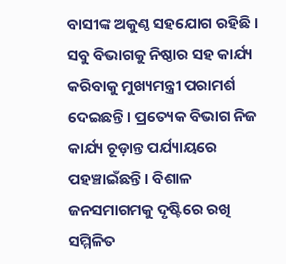ବାସୀଙ୍କ ଅକୁଣ୍ଠ ସହଯୋଗ ରହିଛି । ସବୁ ବିଭାଗକୁ ନିଷ୍ଠାର ସହ କାର୍ଯ୍ୟ କରିବାକୁ ମୁଖ୍ୟମନ୍ତ୍ରୀ ପରାମର୍ଶ ଦେଇଛନ୍ତି । ପ୍ରତ୍ୟେକ ବିଭାଗ ନିଜ କାର୍ଯ୍ୟ ଚୂଡ଼ାନ୍ତ ପର୍ଯ୍ୟାୟରେ ପହଞ୍ଚାଇଁଛନ୍ତି । ବିଶାଳ ଜନସମାଗମକୁ ଦୃଷ୍ଟିରେ ରଖି ସମ୍ମିଳିତ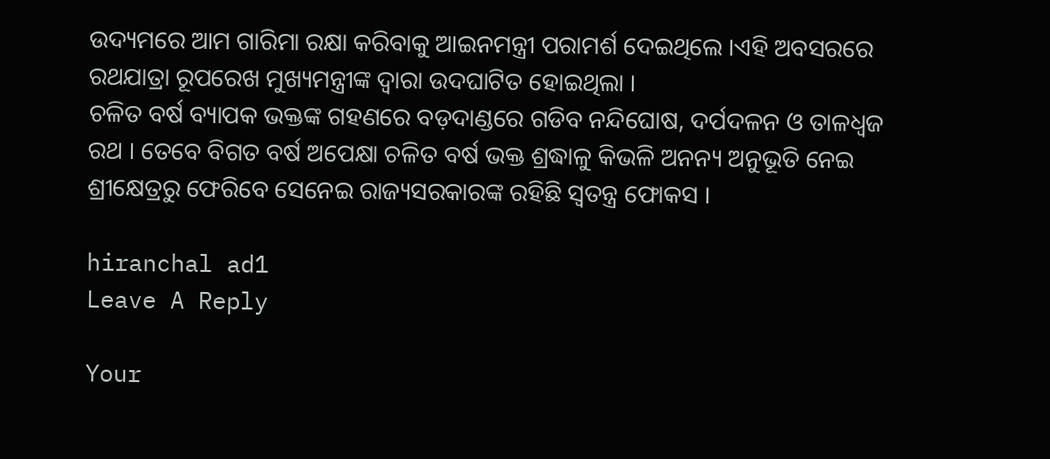ଉଦ୍ୟମରେ ଆମ ଗାରିମା ରକ୍ଷା କରିବାକୁ ଆଇନମନ୍ତ୍ରୀ ପରାମର୍ଶ ଦେଇଥିଲେ ।ଏହି ଅବସରରେ ରଥଯାତ୍ରା ରୂପରେଖ ମୁଖ୍ୟମନ୍ତ୍ରୀଙ୍କ ଦ୍ୱାରା ଉଦଘାଟିତ ହୋଇଥିଲା ।
ଚଳିତ ବର୍ଷ ବ୍ୟାପକ ଭକ୍ତଙ୍କ ଗହଣରେ ବଡ଼ଦାଣ୍ଡରେ ଗଡିବ ନନ୍ଦିଘୋଷ, ଦର୍ପଦଳନ ଓ ତାଳଧ୍ୱଜ ରଥ । ତେବେ ବିଗତ ବର୍ଷ ଅପେକ୍ଷା ଚଳିତ ବର୍ଷ ଭକ୍ତ ଶ୍ରଦ୍ଧାଳୁ କିଭଳି ଅନନ୍ୟ ଅନୁଭୂତି ନେଇ ଶ୍ରୀକ୍ଷେତ୍ରରୁ ଫେରିବେ ସେନେଇ ରାଜ୍ୟସରକାରଙ୍କ ରହିଛି ସ୍ୱତନ୍ତ୍ର ଫୋକସ ।

hiranchal ad1
Leave A Reply

Your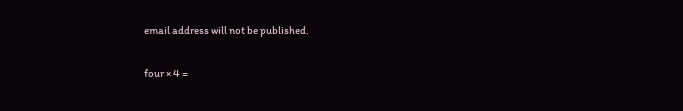email address will not be published.

four × 4 =